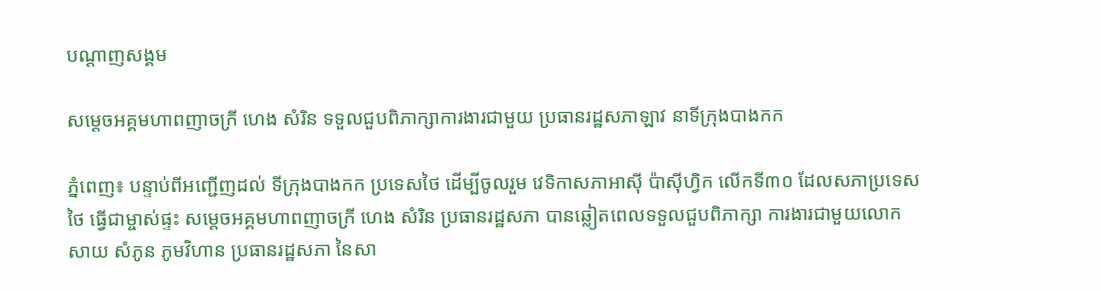បណ្តាញសង្គម

សម្តេចអគ្គមហាពញាចក្រី ហេង សំរិន ទទួលជួបពិភាក្សាការងារជាមួយ ប្រធានរដ្ឋសភាឡាវ នាទីក្រុងបាងកក

ភ្នំពេញ៖ បន្ទាប់ពីអញ្ជើញដល់ ទីក្រុងបាងកក ប្រទេសថៃ ដើម្បីចូលរួម វេទិកាសភាអាស៊ី ប៉ាស៊ីហ្វិក លើកទី៣០ ដែលសភាប្រទេសថៃ ធ្វើជាម្ចាស់ផ្ទះ សម្តេចអគ្គមហាពញាចក្រី ហេង សំរិន ប្រធានរដ្ឋសភា បានឆ្លៀតពេលទទួលជួបពិភាក្សា ការងារជាមួយលោក សាយ សំភូន ភូមវិហាន ប្រធានរដ្ឋសភា នៃសា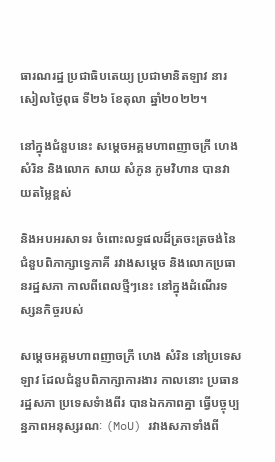ធារណរដ្ឋ ប្រជាធិបតេយ្យ ប្រជាមានិតឡាវ នារសៀលថ្ងៃពុធ ទី២៦ ខែតុលា ឆ្នាំ២០២២។

នៅក្នុងជំនួបនេះ សម្តេចអគ្គមហាពញាចក្រី ហេង សំរិន និងលោក សាយ សំភូន ភូមវិហាន បានវាយតម្លៃខ្ពស់

និងអបអរសាទរ ចំពោះលទ្ធផលដ៏ត្រចះត្រចង់នៃជំនួបពិភាក្សាទ្វេភាគី រវាងសម្តេច និងលោកប្រធានរដ្ឋសភា កាលពីពេលថ្មីៗនេះ នៅក្នុងដំណើរទស្សនកិច្ចរបស់

សម្តេចអគ្គមហាពញាចក្រី ហេង សំរិន នៅប្រទេសឡាវ ដែលជំនួបពិភាក្សាការងារ កាលនោះ ប្រធានរដ្ឋសភា ប្រទេសទំាងពីរ បានឯកភាពគ្នា ធ្វើបច្ចុប្បន្នភាពអនុស្សរណៈ (MoU) រវាងសភាទាំងពី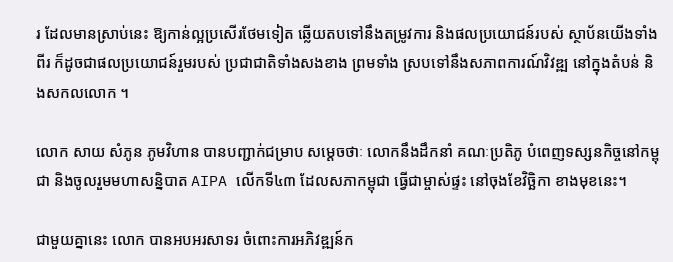រ ដែលមានស្រាប់នេះ ឱ្យកាន់ល្អប្រសើរថែមទៀត ឆ្លើយតបទៅនឹងតម្រូវការ និងផលប្រយោជន៍របស់ ស្ថាប័នយើងទាំងពីរ ក៏ដូចជាផលប្រយោជន៍រួមរបស់ ប្រជាជាតិទាំងសងខាង ព្រមទាំង ស្របទៅនឹងសភាពការណ៍វិវឌ្ឍ នៅក្នុងតំបន់ និងសកលលោក ។

លោក សាយ សំភូន ភូមវិហាន បានបញ្ជាក់ជម្រាប សម្តេចថាៈ លោកនឹងដឹកនាំ គណៈប្រតិភូ បំពេញទស្សនកិច្ចនៅកម្ពុជា និងចូលរួមមហាសន្និបាត AIPA លើកទី៤៣ ដែលសភាកម្ពុជា ធ្វើជាម្ចាស់ផ្ទះ នៅចុងខែវិច្ឆិកា ខាងមុខនេះ។

ជាមួយគ្នានេះ លោក បានអបអរសាទរ ចំពោះការអភិវឌ្ឍន៍ក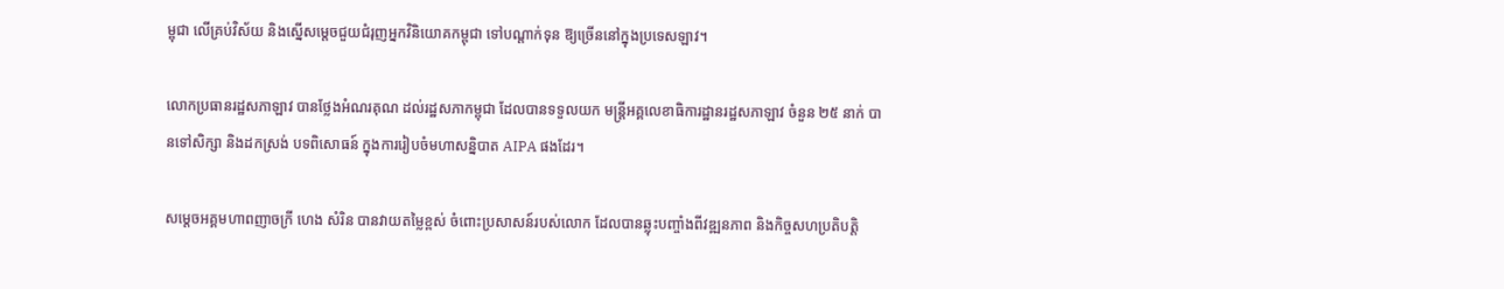ម្ពុជា លើគ្រប់វិស័យ និងស្នើសម្តេចជួយជំរុញអ្នកវិនិយោគកម្ពុជា ទៅបណ្តាក់ទុន ឱ្យច្រើននៅក្នុងប្រទេសឡាវ។

លោកប្រធានរដ្ឋសភាឡាវ បានថ្លែងអំណរគុណ ដល់រដ្ឋសភាកម្ពុជា ដែលបានទទួលយក មន្រ្តីអគ្គលេខាធិការដ្ឋានរដ្ឋសភាឡាវ ចំនួន ២៥ នាក់ បានទៅសិក្សា និងដកស្រង់ បទពិសោធន៍ ក្នុងការរៀបចំមហាសន្និបាត AIPA ផងដែរ។

សម្តេចអគ្គមហាពញាចក្រី ហេង សំរិន បានវាយតម្លៃខ្ពស់ ចំពោះប្រសាសន៍របស់លោក ដែលបានឆ្លុះបញ្ចាំងពីវឌ្ឍនភាព និងកិច្ចសហប្រតិបត្តិ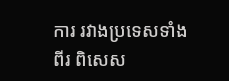ការ រវាងប្រទេសទាំងពីរ ពិសេស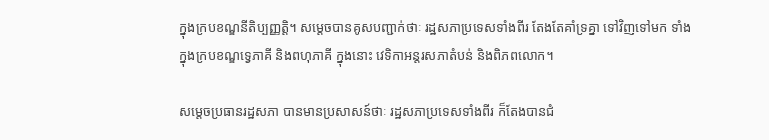ក្នុងក្របខណ្ឌនីតិប្បញ្ញត្តិ។ សម្តេចបានគូសបញ្ជាក់ថាៈ រដ្ឋសភាប្រទេសទាំងពីរ តែងតែគាំទ្រគ្នា ទៅវិញទៅមក ទាំងក្នុងក្របខណ្ឌទ្វេភាគី និងពហុភាគី ក្នុងនោះ វេទិកាអន្តរសភាតំបន់ និងពិភពលោក។

សម្តេចប្រធានរដ្ឋសភា បានមានប្រសាសន៍ថាៈ រដ្ឋសភាប្រទេសទាំងពីរ ក៏តែងបានជំ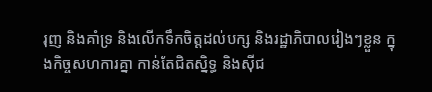រុញ និងគាំទ្រ និងលើកទឹកចិត្តដល់បក្ស និងរដ្ឋាភិបាលរៀងៗខ្លួន ក្នុងកិច្ចសហការគ្នា កាន់តែជិតស្និទ្ធ និងស៊ីជ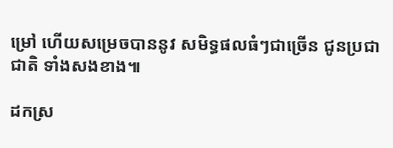ម្រៅ ហើយសម្រេចបាននូវ សមិទ្ធផលធំៗជាច្រើន ជូនប្រជាជាតិ ទាំងសងខាង៕

ដកស្រ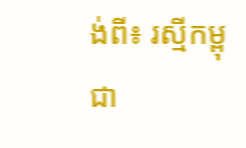ង់ពី៖ រស្មីកម្ពុជា